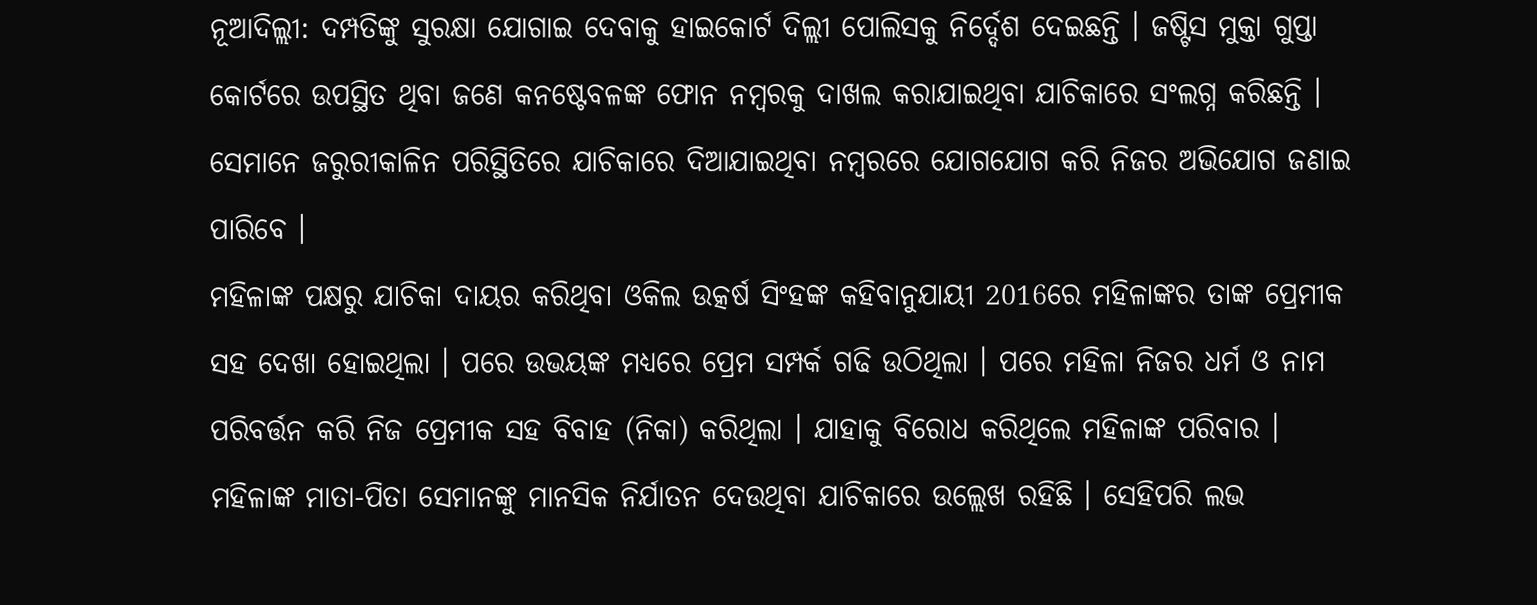ନୂଆଦିଲ୍ଲୀ: ଦମ୍ପତିଙ୍କୁ ସୁରକ୍ଷା ଯୋଗାଇ ଦେବାକୁ ହାଇକୋର୍ଟ ଦିଲ୍ଲୀ ପୋଲିସକୁ ନିର୍ଦ୍ଦେଶ ଦେଇଛନ୍ତି । ଜଷ୍ଟିସ ମୁକ୍ତା ଗୁପ୍ତା କୋର୍ଟରେ ଉପସ୍ଥିତ ଥିବା ଜଣେ କନଷ୍ଟେବଳଙ୍କ ଫୋନ ନମ୍ବରକୁ ଦାଖଲ କରାଯାଇଥିବା ଯାଚିକାରେ ସଂଲଗ୍ନ କରିଛନ୍ତି । ସେମାନେ ଜରୁରୀକାଳିନ ପରିସ୍ଥିତିରେ ଯାଚିକାରେ ଦିଆଯାଇଥିବା ନମ୍ବରରେ ଯୋଗଯୋଗ କରି ନିଜର ଅଭିଯୋଗ ଜଣାଇ ପାରିବେ ।
ମହିଳାଙ୍କ ପକ୍ଷରୁ ଯାଚିକା ଦାୟର କରିଥିବା ଓକିଲ ଉତ୍କର୍ଷ ସିଂହଙ୍କ କହିବାନୁଯାୟୀ 2016ରେ ମହିଳାଙ୍କର ତାଙ୍କ ପ୍ରେମୀକ ସହ ଦେଖା ହୋଇଥିଲା । ପରେ ଉଭୟଙ୍କ ମଧ୍ୟରେ ପ୍ରେମ ସମ୍ପର୍କ ଗଢି ଉଠିଥିଲା । ପରେ ମହିଳା ନିଜର ଧର୍ମ ଓ ନାମ ପରିବର୍ତ୍ତନ କରି ନିଜ ପ୍ରେମୀକ ସହ ବିବାହ (ନିକା) କରିଥିଲା । ଯାହାକୁ ବିରୋଧ କରିଥିଲେ ମହିଳାଙ୍କ ପରିବାର ।
ମହିଳାଙ୍କ ମାତା-ପିତା ସେମାନଙ୍କୁ ମାନସିକ ନିର୍ଯାତନ ଦେଉଥିବା ଯାଚିକାରେ ଉଲ୍ଲେଖ ରହିଛି । ସେହିପରି ଲଭ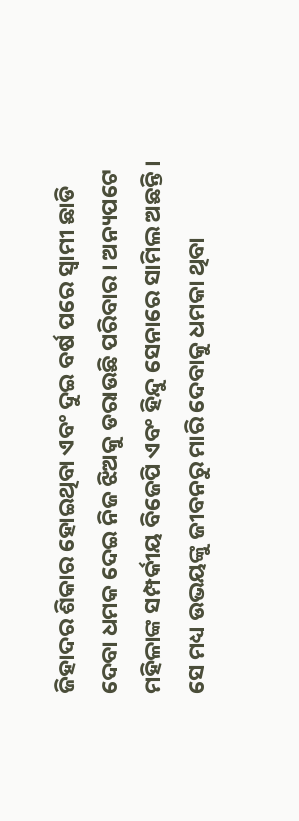ଜିହାଦର ଶିକାର ହୋଇଥିବା ଏବଂ ଦୁଇ ବର୍ଷ ପରେ ସ୍ବାମୀ ଛାଡି ଦେବା ଧମକ ଦେଇ ନିଜ ଝିଅକୁ ଡରାଉଛି ପରିବାର । ଅନ୍ୟପଟେ ମହିଳାଙ୍କ ସମ୍ପର୍କୀୟ ବିଜେପି ଏବଂ ହିନ୍ଦୁ ସେନାରେ ସାମିଲ ଅଛନ୍ତି । ସେ ମଧ୍ୟ ଉଭୟଙ୍କୁ ଜୀବନରୁ ମାରି ଦେବାକୁ ଧମକା ଥିବା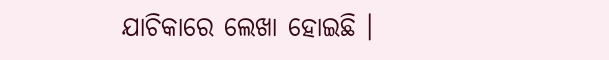ଯାଚିକାରେ ଲେଖା ହୋଇଛି ।